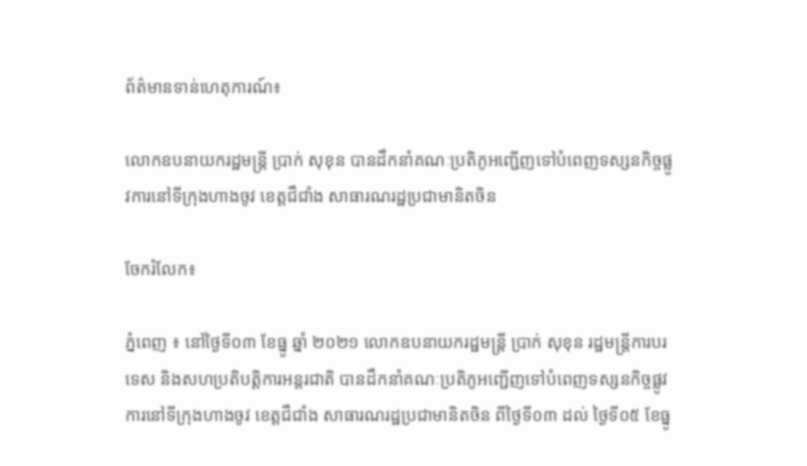ព័ត៌មានទាន់ហេតុការណ៍៖

លោកឧបនាយករដ្ឋមន្ត្រី ប្រាក់ សុខុន បានដឹកនាំគណៈប្រតិភូអញ្ជើញទៅបំពេញទស្សនកិច្ចផ្លូវការនៅទីក្រុងហាងចូវ ខេត្តជឺជាំង សាធារណរដ្ឋប្រជាមានិតចិន

ចែករំលែក៖

ភ្នំពេញ ៖ នៅថ្ងៃទី០៣ ខែធ្នូ ឆ្នាំ ២០២១ លោកឧបនាយករដ្ឋមន្ត្រី ប្រាក់ សុខុន រដ្ឋមន្ត្រីការបរទេស និងសហប្រតិបត្តិការអន្តរជាតិ បានដឹកនាំគណៈប្រតិភូអញ្ជើញទៅបំពេញទស្សនកិច្ចផ្លូវការនៅទីក្រុងហាងចូវ ខេត្តជឺជាំង សាធារណរដ្ឋប្រជាមានិតចិន ពីថ្ងៃទី០៣ ដល់ ថ្ងៃទី០៥ ខែធ្នូ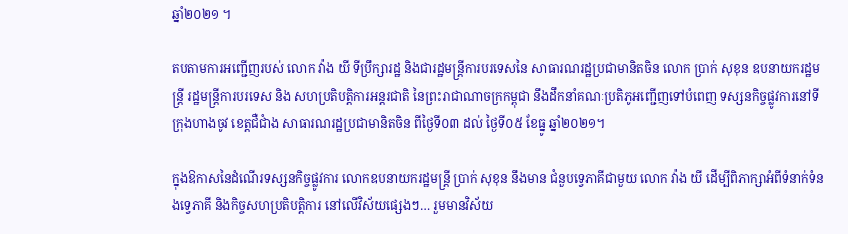ឆ្នាំ២០២១ ។

តបតាមការអញ្ជើញរបស់ លោក វ៉ាង យី ទីប្រឹក្សារដ្ឋ និងជារដ្ឋមន្ត្រីការបរទេសនៃ សាធារណរដ្ឋប្រជាមានិតចិន លោក ប្រាក់ សុខុន ឧបនាយករដ្ឋមន្ត្រី រដ្ឋមន្ត្រីការបរទេស និង សហប្រតិបត្តិការអន្តរជាតិ នៃព្រះរាជាណាចក្រកម្ពុជា នឹងដឹកនាំគណៈប្រតិភូអញ្ជើញទៅបំពេញ ទស្សនកិច្ចផ្លូវការនៅទីក្រុងហាងចូវ ខេត្តជឺជាំង សាធារណរដ្ឋប្រជាមានិតចិន ពីថ្ងៃទី០៣ ដល់ ថ្ងៃទី០៥ ខែធ្នូ ឆ្នាំ២០២១។

ក្នុងឱកាសនៃដំណើរទស្សនកិច្ចផ្លូវការ លោកឧបនាយករដ្ឋមន្ត្រី ប្រាក់ សុខុន នឹងមាន ជំនួបទ្វេភាគីជាមួយ លោក វ៉ាង យី ដើម្បីពិភាក្សាអំពីទំនាក់ទំនងទ្វេភាគី និងកិច្ចសហប្រតិបត្តិការ នៅលើវិស័យផ្សេងៗ… រួមមានវិស័យ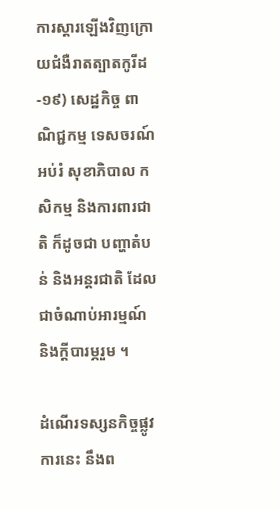ការស្ដារឡើងវិញក្រោយជំងឺរាតត្បាតកូរីដ-១៩) សេដ្ឋកិច្ច ពាណិជ្ជកម្ម ទេសចរណ៍ អប់រំ សុខាភិបាល កសិកម្ម និងការពារជាតិ ក៏ដូចជា បញ្ហាតំបន់ និងអន្តរជាតិ ដែលជាចំណាប់អារម្មណ៍ និងក្តីបារម្ភរួម ។

ដំណើរទស្សនកិច្ចផ្លូវការនេះ នឹងព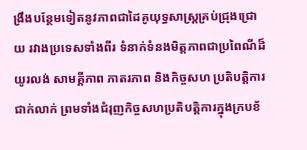ង្រឹងបន្ថែមទៀតនូវភាពជាដៃគូយុទ្ធសាស្ត្រគ្រប់ជ្រុងជ្រោយ រវាងប្រទេសទាំងពីរ ទំនាក់ទំនងមិត្តភាពជាប្រពៃណីដ៏យូរលង់ សាមគ្គីភាព ភាតរភាព និងកិច្ចសហ ប្រតិបត្តិការជាក់លាក់ ព្រមទាំងជំរុញកិច្ចសហប្រតិបត្តិការក្នុងក្របខ័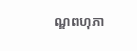ណ្ឌពហុភា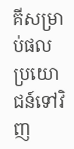គីសម្រាប់ផល ប្រយោជន៍ទៅវិញ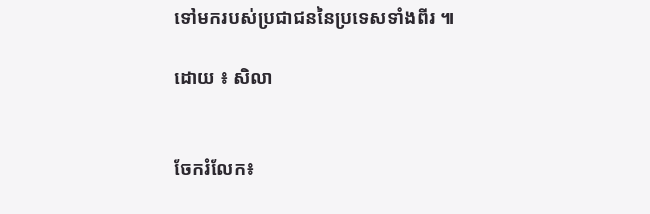ទៅមករបស់ប្រជាជននៃប្រទេសទាំងពីរ ៕

ដោយ ៖ សិលា


ចែករំលែក៖